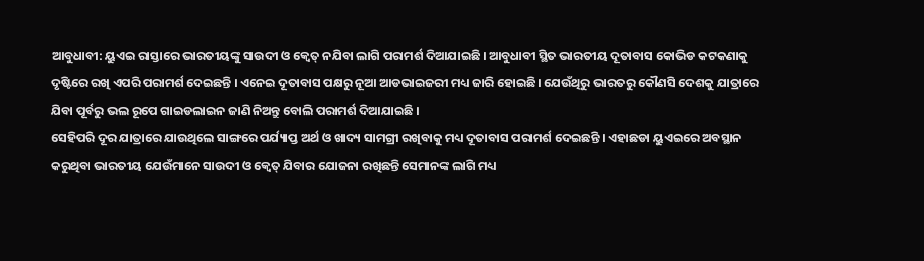ଆବୁଧାବୀ: ୟୁଏଇ ରାସ୍ତାରେ ଭାରତୀୟଙ୍କୁ ସାଉଦୀ ଓ କ୍ୱେତ୍ ନଯିବା ଲାଗି ପରାମର୍ଶ ଦିଆଯାଇଛି । ଆବୁଧାବୀ ସ୍ଥିତ ଭାରତୀୟ ଦୂତାବାସ କୋଭିଡ କଟକଣାକୁ ଦୃଷ୍ଟିରେ ରଖି ଏପରି ପରାମର୍ଶ ଦେଇଛନ୍ତି । ଏନେଇ ଦୂତାବାସ ପକ୍ଷରୁ ନୂଆ ଆଡଭାଇଜରୀ ମଧ୍ୟ ଜାରି ହୋଇଛି । ଯେଉଁଥିରୁ ଭାରତରୁ କୌଣସି ଦେଶକୁ ଯାତ୍ରାରେ ଯିବା ପୂର୍ବରୁ ଭଲ ରୂପେ ଗାଇଡଲାଇନ ଜାଣି ନିଅନ୍ତୁ ବୋଲି ପରାମର୍ଶ ଦିଆଯାଇଛି ।
ସେହିପରି ଦୂର ଯାତ୍ରାରେ ଯାଉଥିଲେ ସାଙ୍ଗରେ ପର୍ଯ୍ୟାପ୍ତ ଅର୍ଥ ଓ ଖାଦ୍ୟ ସାମଗ୍ରୀ ରଖିବାକୁ ମଧ୍ୟ ଦୂତାବାସ ପରାମର୍ଶ ଦେଇଛନ୍ତି । ଏହାଛଡା ୟୁଏଇରେ ଅବସ୍ଥାନ କରୁଥିବା ଭାରତୀୟ ଯେଉଁମାନେ ସାଉଦୀ ଓ କ୍ୱେତ୍ ଯିବାର ଯୋଜନା ରଖିଛନ୍ତି ସେମାନଙ୍କ ଲାଗି ମଧ୍ୟ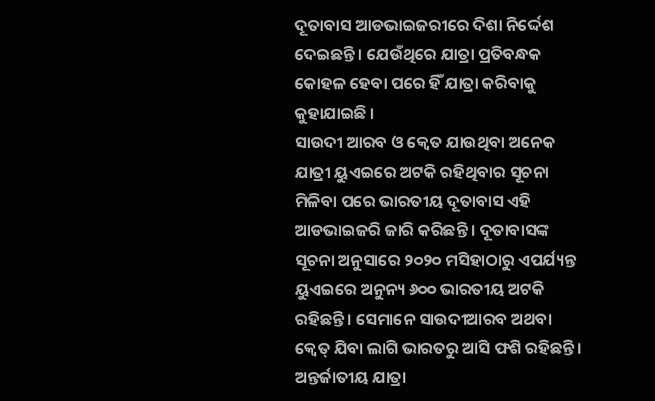ଦୂତାବାସ ଆଡଭାଇଜରୀରେ ଦିଶା ନିର୍ଦ୍ଦେଶ ଦେଇଛନ୍ତି । ଯେଉଁଥିରେ ଯାତ୍ରା ପ୍ରତିବନ୍ଧକ କୋହଳ ହେବା ପରେ ହିଁ ଯାତ୍ରା କରିବାକୁ କୁହାଯାଇଛି ।
ସାଉଦୀ ଆରବ ଓ କ୍ୱେତ ଯାଉଥିବା ଅନେକ ଯାତ୍ରୀ ୟୁଏଇରେ ଅଟକି ରହିଥିବାର ସୂଚନା ମିଳିବା ପରେ ଭାରତୀୟ ଦୂତାବାସ ଏହି ଆଡଭାଇଜରି ଜାରି କରିଛନ୍ତି । ଦୂତାବାସଙ୍କ ସୂଚନା ଅନୁସାରେ ୨୦୨୦ ମସିହାଠାରୁ ଏପର୍ଯ୍ୟନ୍ତ ୟୁଏଇରେ ଅନୁନ୍ୟ ୬୦୦ ଭାରତୀୟ ଅଟକି ରହିଛନ୍ତି । ସେମାନେ ସାଉଦୀଆରବ ଅଥବା କ୍ୱେତ୍ ଯିବା ଲାଗି ଭାରତରୁ ଆସି ଫଶି ରହିଛନ୍ତି ।
ଅନ୍ତର୍ଜାତୀୟ ଯାତ୍ରା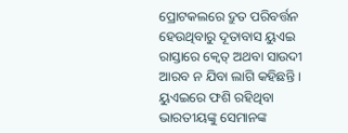ପ୍ରୋଟକଲରେ ଦ୍ରୁତ ପରିବର୍ତ୍ତନ ହେଉଥିବାରୁ ଦୂତାବାସ ୟୁଏଇ ରାସ୍ତାରେ କ୍ୱେତ୍ ଅଥବା ସାଉଦୀ ଆରବ ନ ଯିବା ଲାଗି କହିଛନ୍ତି । ୟୁଏଇରେ ଫଶି ରହିଥିବା ଭାରତୀୟଙ୍କୁ ସେମାନଙ୍କ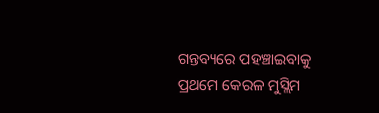ଗନ୍ତବ୍ୟରେ ପହଞ୍ଚାଇବାକୁ ପ୍ରଥମେ କେରଳ ମୁସ୍ଲିମ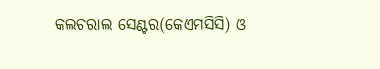କଲଚରାଲ ସେଣ୍ଟର(କେଏମସିସି) ଓ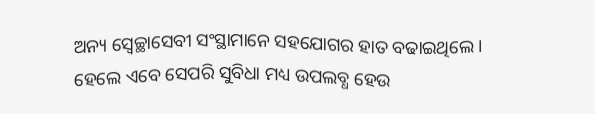ଅନ୍ୟ ସ୍ୱେଚ୍ଛାସେବୀ ସଂସ୍ଥାମାନେ ସହଯୋଗର ହାତ ବଢାଇଥିଲେ । ହେଲେ ଏବେ ସେପରି ସୁବିଧା ମଧ୍ୟ ଉପଲବ୍ଧ ହେଉ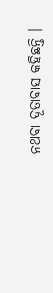ନଥବା ଦୂତାବାସ କହିଛନ୍ତି ।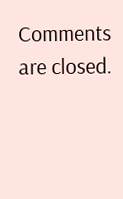Comments are closed.